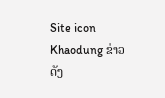Site icon Khaodung ຂ່າວດັງ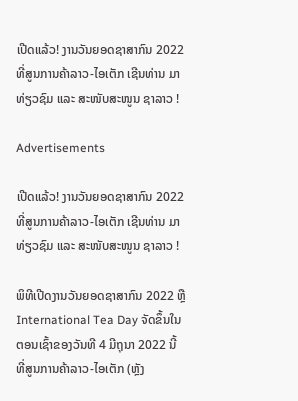ເປີດແລ້ວ! ງານວັນຍອດຊາສາກົນ 2022 ທີ່ສູນການຄ້າລາວ-ໄອເຕັກ ເຊີນທ່ານ ມາທ່ຽວຊົມ ແລະ ສະໜັບສະໜູນ ຊາລາວ !

Advertisements

ເປີດແລ້ວ! ງານວັນຍອດຊາສາກົນ 2022 ທີ່ສູນການຄ້າລາວ-ໄອເຕັກ ເຊີນທ່ານ ມາທ່ຽວຊົມ ແລະ ສະໜັບສະໜູນ ຊາລາວ !

ພິທີເປີດງານວັນຍອດຊາສາກົນ 2022 ຫຼື International Tea Day ຈັດຂຶ້ນໃນຕອນເຊົ້າຂອງວັນທີ 4 ມີຖຸນາ 2022 ນີ້ ທີ່ສູນການຄ້າລາວ-ໄອເຕັກ (ຫຼັງ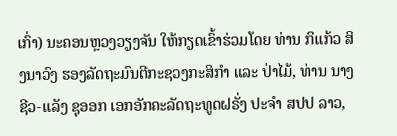ເກົ່າ) ນະຄອນຫຼວງວຽງຈັນ ໃຫ້ກຽດເຂົ້າຮ່ວມໂດຍ ທ່ານ ກິແກ້ວ ສິງນາວົງ ຮອງລັດຖະມົນຕີກະຊວງກະສິກຳ ແລະ ປ່າໄມ້, ທ່ານ ນາງ ຊີວ-ແລັງ ຊຸອອກ ເອກອັກຄະລັດຖະທູດຝຣັ່ງ ປະຈຳ ສປປ ລາວ,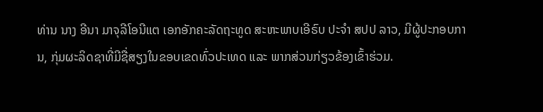ທ່ານ ນາງ ອີນາ ມາຈຸລີໂອນີແຕ ເອກອັກຄະລັດຖະທູດ ສະຫະພາບເອີຣົບ ປະຈຳ ສປປ ລາວ, ມີຜູ້ປະກອບການ, ກຸ່ມຜະລິດຊາທີ່ມີຊື່ສຽງໃນຂອບເຂດທົ່ວປະເທດ ແລະ ພາກສ່ວນກ່ຽວຂ້ອງເຂົ້າຮ່ວມ.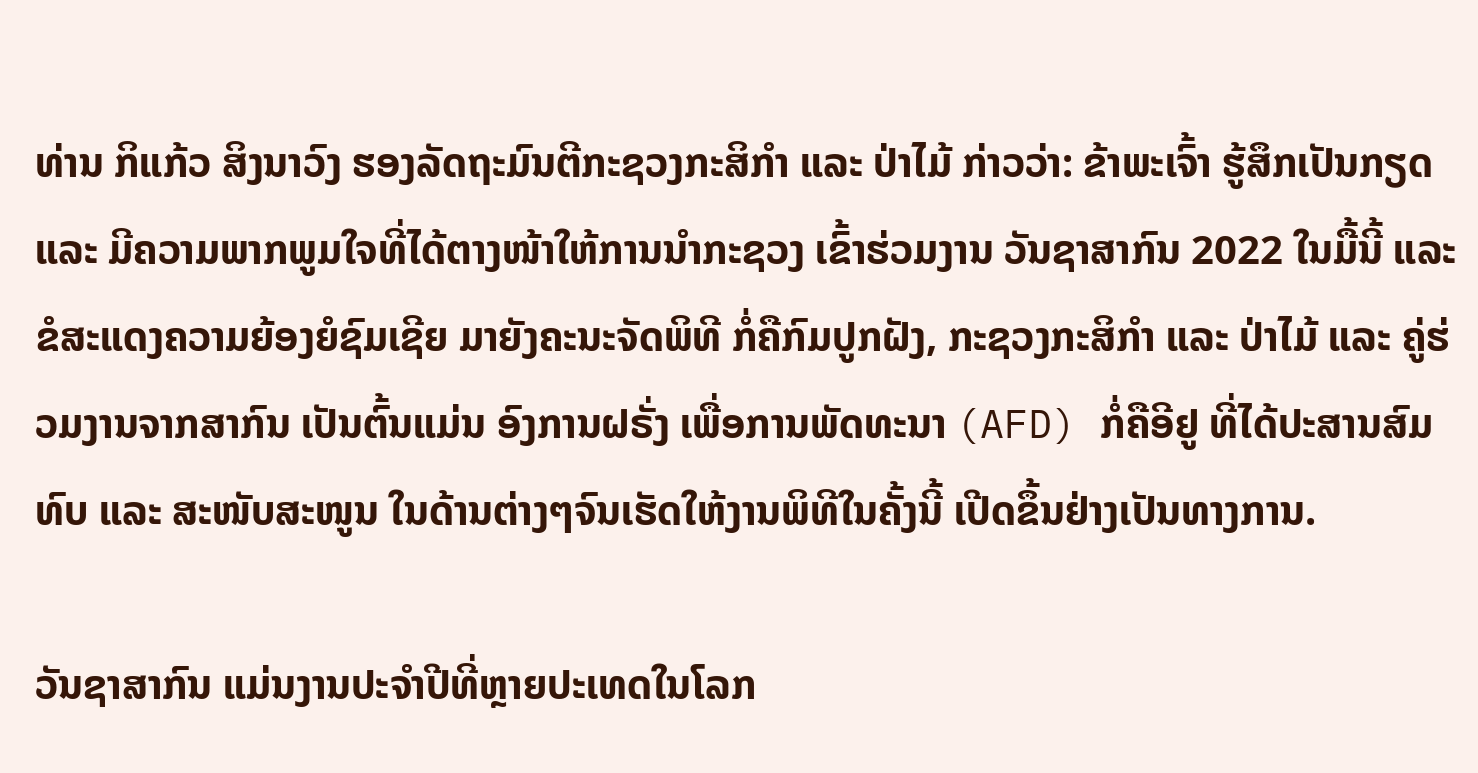ທ່ານ ກິແກ້ວ ສິງນາວົງ ຮອງລັດຖະມົນຕີກະຊວງກະສິກຳ ແລະ ປ່າໄມ້ ກ່າວວ່າ: ຂ້າພະເຈົ້າ ຮູ້ສຶກເປັນກຽດ ແລະ ມີຄວາມພາກພູມໃຈທີ່ໄດ້ຕາງໜ້າໃຫ້ການນຳກະຊວງ ເຂົ້າຮ່ວມງານ ວັນຊາສາກົນ 2022 ໃນມື້ນີ້ ແລະ ຂໍສະແດງຄວາມຍ້ອງຍໍຊົມເຊີຍ ມາຍັງຄະນະຈັດພິທີ ກໍ່ຄືກົມປູກຝັງ, ກະຊວງກະສິກຳ ແລະ ປ່າໄມ້ ແລະ ຄູ່ຮ່ວມງານຈາກສາກົນ ເປັນຕົ້ນແມ່ນ ອົງການຝຣັ່ງ ເພື່ອການພັດທະນາ (AFD) ກໍ່ຄືອີຢູ ທີ່ໄດ້ປະສານສົມທົບ ແລະ ສະໜັບສະໜູນ ໃນດ້ານຕ່າງໆຈົນເຮັດໃຫ້ງານພິທີໃນຄັ້ງນີ້ ເປີດຂຶ້ນຢ່າງເປັນທາງການ.

ວັນຊາສາກົນ ແມ່ນງານປະຈໍາປີທີ່ຫຼາຍປະເທດໃນໂລກ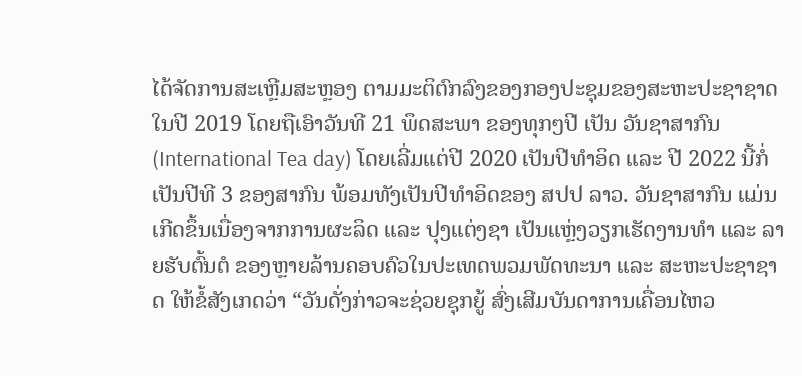ໄດ້ຈັດການສະເຫຼີມສະຫຼອງ ຕາມມະຕິຕົກລົງຂອງກອງປະຊຸມຂອງສະຫະປະຊາຊາດ ໃນປີ 2019 ໂດຍຖືເອົາວັນທີ 21 ພຶດສະພາ ຂອງທຸກໆປີ ເປັນ ວັນຊາສາກົນ (International Tea day) ໂດຍເລີ່ມແຕ່ປີ 2020 ເປັນປີທຳອິດ ແລະ ປີ 2022 ນີ້ກໍ່ເປັນປີທີ 3 ຂອງສາກົນ ພ້ອມທັງເປັນປີທຳອິດຂອງ ສປປ ລາວ. ວັນຊາສາກົນ ແມ່ນເກີດຂຶ້ນເນື່ອງຈາກການຜະລິດ ແລະ ປຸງແຕ່ງຊາ ເປັນແຫຼ່ງວຽກເຮັດງານທຳ ແລະ ລາຍຮັບຕົ້ນຕໍ ຂອງຫຼາຍລ້ານຄອບຄົວໃນປະເທດພວມພັດທະນາ ແລະ ສະຫະປະຊາຊາດ ໃຫ້ຂໍ້ສັງເກດວ່າ “ວັນດັ່ງກ່າວຈະຊ່ວຍຊຸກຍູ້ ສົ່ງເສີມບັນດາການເຄື່ອນໄຫວ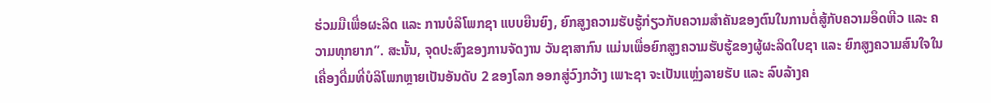ຮ່ວມມືເພື່ອຜະລິດ ແລະ ການບໍລິໂພກຊາ ແບບຍືນຍົງ, ຍົກສູງຄວາມຮັບຮູ້ກ່ຽວກັບຄວາມສໍາຄັນຂອງຕົນໃນການຕໍ່ສູ້ກັບຄວາມອຶດຫີວ ແລະ ຄວາມທຸກຍາກ”. ສະນັ້ນ, ຈຸດປະສົງຂອງການຈັດງານ ວັນຊາສາກົນ ແມ່ນເພື່ອຍົກສູງຄວາມຮັບຮູ້ຂອງຜູ້ຜະລິດໃບຊາ ແລະ ຍົກສູງຄວາມສົນໃຈໃນເຄື່ອງດື່ມທີ່ບໍລິໂພກຫຼາຍເປັນອັນດັບ 2 ຂອງໂລກ ອອກສູ່ວົງກວ້າງ ເພາະຊາ ຈະເປັນແຫຼ່ງລາຍຮັບ ແລະ ລົບລ້າງຄ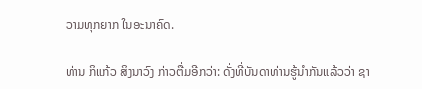ວາມທຸກຍາກ ໃນອະນາຄົດ.

ທ່ານ ກິແກ້ວ ສິງນາວົງ ກ່າວຕື່ມອີກວ່າ: ດັ່ງທີ່ບັນດາທ່ານຮູ້ນຳກັນແລ້ວວ່າ ຊາ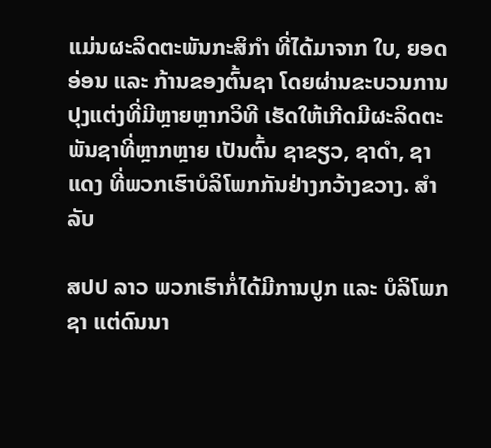ແມ່ນຜະລິດຕະພັນກະສິກໍາ ທີ່ໄດ້ມາຈາກ ໃບ, ຍອດອ່ອນ ແລະ ກ້ານຂອງຕົ້ນຊາ ໂດຍຜ່ານຂະບວນການປຸງແຕ່ງທີ່ມີຫຼາຍຫຼາກວິທີ ເຮັດໃຫ້ເກີດມີຜະລິດຕະພັນຊາທີ່ຫຼາກຫຼາຍ ເປັນຕົ້ນ ຊາຂຽວ, ຊາດໍາ, ຊາແດງ ທີ່ພວກເຮົາບໍລິໂພກກັນຢ່າງກວ້າງຂວາງ. ສຳລັບ

ສປປ ລາວ ພວກເຮົາກໍ່ໄດ້ມີການປູກ ແລະ ບໍລິໂພກ ຊາ ແຕ່ດົນນາ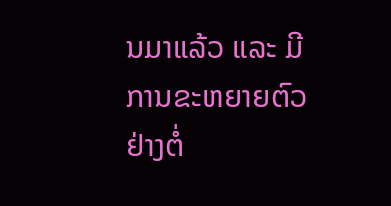ນມາແລ້ວ ແລະ ມີການຂະຫຍາຍຕົວຢ່າງຕໍ່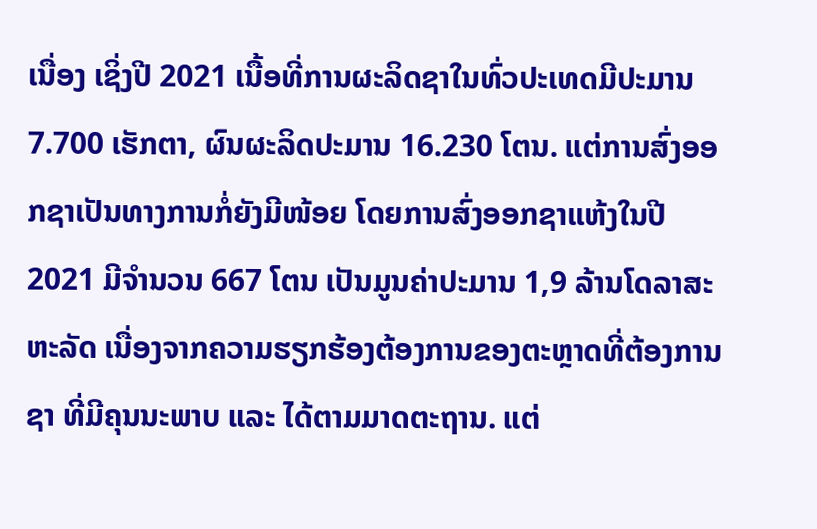ເນື່ອງ ເຊິ່ງປີ 2021 ເນື້ອທີ່ການຜະລິດຊາໃນທົ່ວປະເທດມີປະມານ 7.700 ເຮັກຕາ, ຜົນຜະລິດປະມານ 16.230 ໂຕນ. ແຕ່ການສົ່ງອອກຊາເປັນທາງການກໍ່ຍັງມີໜ້ອຍ ໂດຍການສົ່ງອອກຊາແຫ້ງໃນປີ 2021 ມີຈຳນວນ 667 ໂຕນ ເປັນມູນຄ່າປະມານ 1,9 ລ້ານໂດລາສະຫະລັດ ເນື່ອງຈາກຄວາມຮຽກຮ້ອງຕ້ອງການຂອງຕະຫຼາດທີ່ຕ້ອງການຊາ ທີ່ມີຄຸນນະພາບ ແລະ ໄດ້ຕາມມາດຕະຖານ. ແຕ່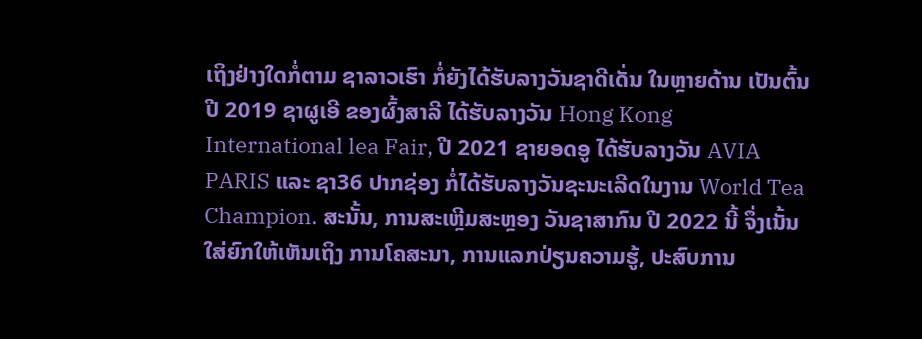ເຖິງຢ່າງໃດກໍ່ຕາມ ຊາລາວເຮົາ ກໍ່ຍັງໄດ້ຮັບລາງວັນຊາດີເດັ່ນ ໃນຫຼາຍດ້ານ ເປັນຕົ້ນປີ 2019 ຊາຜູເອີ ຂອງຜົ້ງສາລີ ໄດ້ຮັບລາງວັນ Hong Kong International lea Fair, ປີ 2021 ຊາຍອດອູ ໄດ້ຮັບລາງວັນ AVIA PARIS ແລະ ຊາ36 ປາກຊ່ອງ ກໍ່ໄດ້ຮັບລາງວັນຊະນະເລີດໃນງານ World Tea Champion. ສະນັ້ນ, ການສະເຫຼີມສະຫຼອງ ວັນຊາສາກົນ ປີ 2022 ນີ້ ຈຶ່ງເນັ້ນໃສ່ຍົກໃຫ້ເຫັນເຖິງ ການໂຄສະນາ, ການແລກປ່ຽນຄວາມຮູ້, ປະສົບການ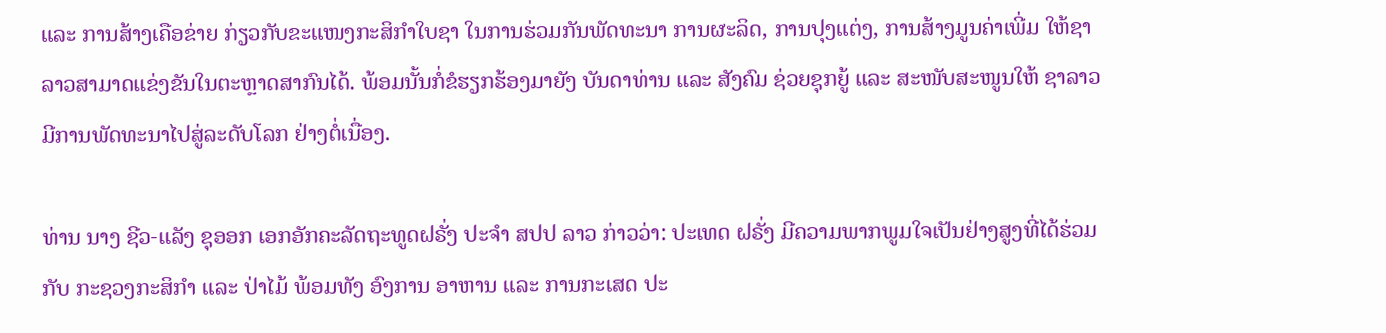ແລະ ການສ້າງເຄືອຂ່າຍ ກ່ຽວກັບຂະແໜງກະສິກຳໃບຊາ ໃນການຮ່ວມກັນພັດທະນາ ການຜະລິດ, ການປຸງແຕ່ງ, ການສ້າງມູນຄ່າເພີ່ມ ໃຫ້ຊາລາວສາມາດແຂ່ງຂັນໃນຕະຫຼາດສາກົນໄດ້. ພ້ອມນັ້ນກໍ່ຂໍຮຽກຮ້ອງມາຍັງ ບັນດາທ່ານ ແລະ ສັງຄົມ ຊ່ວຍຊຸກຍູ້ ແລະ ສະໜັບສະໜູນໃຫ້ ຊາລາວ ມີການພັດທະນາໄປສູ່ລະດັບໂລກ ຢ່າງຕໍ່ເນື່ອງ.

ທ່ານ ນາງ ຊີວ-ແລັງ ຊຸອອກ ເອກອັກຄະລັດຖະທູດຝຣັ່ງ ປະຈຳ ສປປ ລາວ ກ່າວວ່າ: ປະເທດ ຝຣັ່ງ ມີຄວາມພາກພູມໃຈເປັນຢ່າງສູງທີ່ໄດ້ຮ່ວມກັບ ກະຊວງກະສິກຳ ແລະ ປ່າໄມ້ ພ້ອມທັງ ອົງການ ອາຫານ ແລະ ການກະເສດ ປະ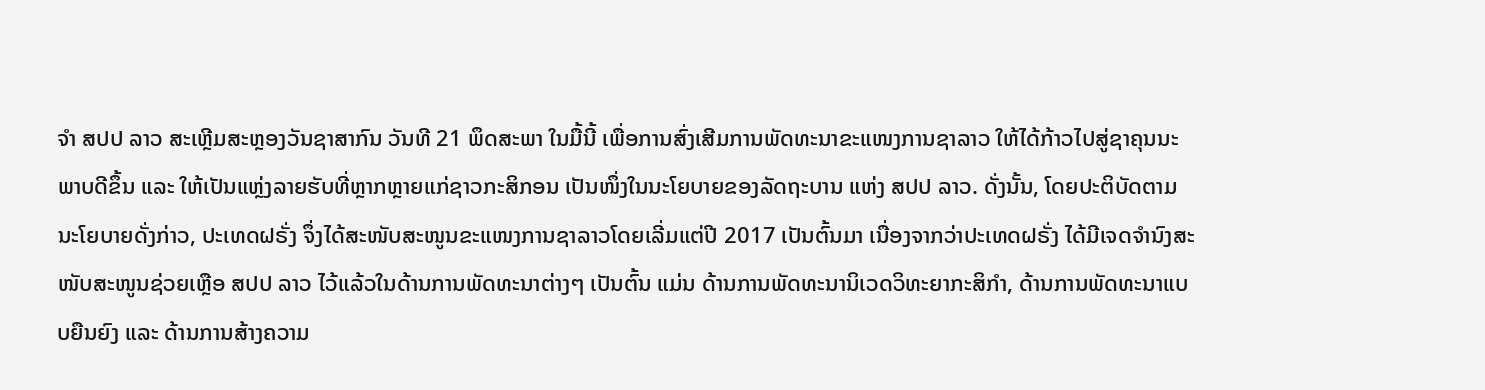ຈຳ ສປປ ລາວ ສະເຫຼີມສະຫຼອງວັນຊາສາກົນ ວັນທີ 21 ພຶດສະພາ ໃນມື້ນີ້ ເພື່ອການສົ່ງເສີມການພັດທະນາຂະແໜງການຊາລາວ ໃຫ້ໄດ້ກ້າວໄປສູ່ຊາຄຸນນະພາບດີຂຶ້ນ ແລະ ໃຫ້ເປັນແຫຼ່ງລາຍຮັບທີ່ຫຼາກຫຼາຍແກ່ຊາວກະສິກອນ ເປັນໜຶ່ງໃນນະໂຍບາຍຂອງລັດຖະບານ ແຫ່ງ ສປປ ລາວ. ດັ່ງນັ້ນ, ໂດຍປະຕິບັດຕາມນະໂຍບາຍດັ່ງກ່າວ, ປະເທດຝຣັ່ງ ຈຶ່ງໄດ້ສະໜັບສະໜູນຂະແໜງການຊາລາວໂດຍເລີ່ມແຕ່ປີ 2017 ເປັນຕົ້ນມາ ເນື່ອງຈາກວ່າປະເທດຝຣັ່ງ ໄດ້ມີເຈດຈຳນົງສະໜັບສະໜູນຊ່ວຍເຫຼືອ ສປປ ລາວ ໄວ້ແລ້ວໃນດ້ານການພັດທະນາຕ່າງໆ ເປັນຕົ້ນ ແມ່ນ ດ້ານການພັດທະນານິເວດວິທະຍາກະສິກຳ, ດ້ານການພັດທະນາແບບຍືນຍົງ ແລະ ດ້ານການສ້າງຄວາມ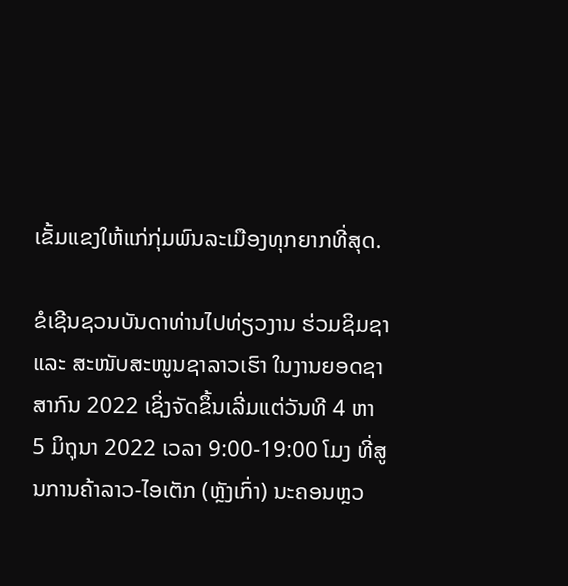ເຂັ້ມແຂງໃຫ້ແກ່ກຸ່ມພົນລະເມືອງທຸກຍາກທີ່ສຸດ.

ຂໍເຊີນຊວນບັນດາທ່ານໄປທ່ຽວງານ ຮ່ວມຊິມຊາ ແລະ ສະໜັບສະໜູນຊາລາວເຮົາ ໃນງານຍອດຊາສາກົນ 2022 ເຊິ່ງຈັດຂຶ້ນເລີ່ມແຕ່ວັນທີ 4 ຫາ 5 ມິຖຸນາ 2022 ເວລາ 9:00-19:00 ໂມງ ທີ່ສູນການຄ້າລາວ-ໄອເຕັກ (ຫຼັງເກົ່າ) ນະຄອນຫຼວ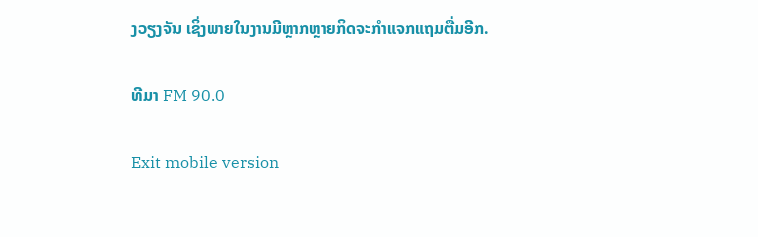ງວຽງຈັນ ເຊິ່ງພາຍໃນງານມີຫຼາກຫຼາຍກິດຈະກຳແຈກແຖມຕື່ມອີກ.

ທີມາ FM 90.0

Exit mobile version